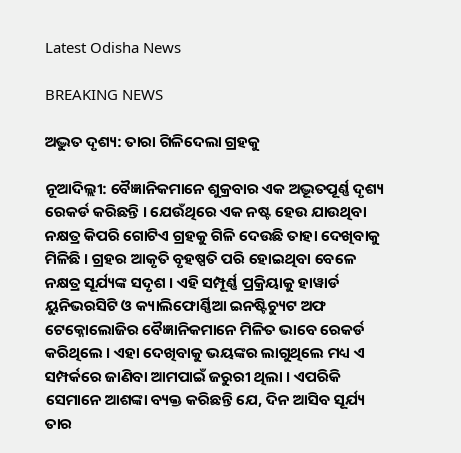Latest Odisha News

BREAKING NEWS

ଅଦ୍ଭୁତ ଦୃଶ୍ୟ: ତାରା ଗିଳିଦେଲା ଗ୍ରହକୁ

ନୂଆଦିଲ୍ଲୀ: ବୈଜ୍ଞାନିକମାନେ ଶୁକ୍ରବାର ଏକ ଅଦ୍ଭୂତପୂର୍ଣ୍ଣ ଦୃଶ୍ୟ ରେକର୍ଡ କରିଛନ୍ତି । ଯେଉଁଥିରେ ଏକ ନଷ୍ଟ ହେଉ ଯାଉଥିବା ନକ୍ଷତ୍ର କିପରି ଗୋଟିଏ ଗ୍ରହକୁ ଗିଳି ଦେଉଛି ତାହା ଦେଖିବାକୁ ମିଳିଛି । ଗ୍ରହର ଆକୃତି ବୃହଷ୍ପତି ପରି ହୋଇଥିବା ବେଳେ ନକ୍ଷତ୍ର ସୂର୍ଯ୍ୟଙ୍କ ସଦୃଶ । ଏହି ସମ୍ପୂର୍ଣ୍ଣ ପ୍ରକ୍ରିୟାକୁ ହାୱାର୍ଡ ୟୁନିଭରସିଟି ଓ କ୍ୟାଲିଫୋର୍ଣ୍ଣିଆ ଇନଷ୍ଟିଚ୍ୟୁଟ ଅଫ ଟେକ୍ନୋଲୋଜିର ବୈଜ୍ଞାନିକମାନେ ମିଳିତ ଭାବେ ରେକର୍ଡ କରିଥିଲେ । ଏହା ଦେଖିବାକୁ ଭୟଙ୍କର ଲାଗୁଥିଲେ ମଧ୍ୟ ଏ ସମ୍ପର୍କରେ ଜାଣିବା ଆମପାଇଁ ଜରୁରୀ ଥିଲା । ଏପରିକି ସେମାନେ ଆଶଙ୍କା ବ୍ୟକ୍ତ କରିଛନ୍ତି ଯେ, ଦିନ ଆସିବ ସୂର୍ଯ୍ୟ ତାର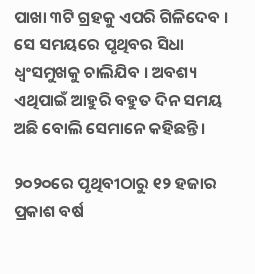ପାଖା ୩ଟି ଗ୍ରହକୁ ଏପରି ଗିଳିଦେବ । ସେ ସମୟରେ ପୃଥିବର ସିଧା ଧ୍ୱଂସମୁଖକୁ ଚାଲିଯିବ । ଅବଶ୍ୟ ଏଥିପାଇଁ ଆହୁରି ବହୁତ ଦିନ ସମୟ ଅଛି ବୋଲି ସେମାନେ କହିଛନ୍ତି ।

୨୦୨୦ରେ ପୃଥିବୀଠାରୁ ୧୨ ହଜାର ପ୍ରକାଶ ବର୍ଷ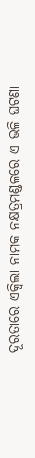ଦୂରତାରେ ଏକ୍ୱିଲା ନାମକ ନକ୍ଷତ୍ରମଣ୍ଡଳରେ ଏ ଭଳି ଘଟଣା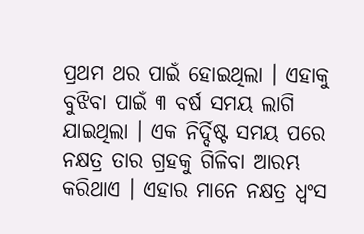ପ୍ରଥମ ଥର ପାଇଁ ହୋଇଥିଲା । ଏହାକୁ ବୁଝିବା ପାଇଁ ୩ ବର୍ଷ ସମୟ ଲାଗି ଯାଇଥିଲା । ଏକ ନିର୍ଦ୍ଦିଷ୍ଟ ସମୟ ପରେ ନକ୍ଷତ୍ର ତାର ଗ୍ରହକୁ ଗିଳିବା ଆରମ୍ଭ କରିଥାଏ । ଏହାର ମାନେ ନକ୍ଷତ୍ର ଧ୍ୱଂସ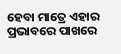ହେବା ମାତ୍ରେ ଏହାର ପ୍ରଭାବରେ ପାଖରେ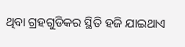ଥିବା ଗ୍ରହଗୁଡିକର ସ୍ଥିତି ହଜି ଯାଇଥାଏ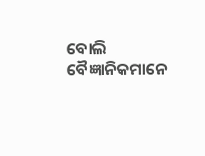ବୋଲି ବୈଜ୍ଞାନିକମାନେ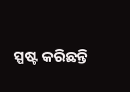ସ୍ପଷ୍ଟ କରିଛନ୍ତି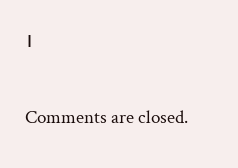।

Comments are closed.